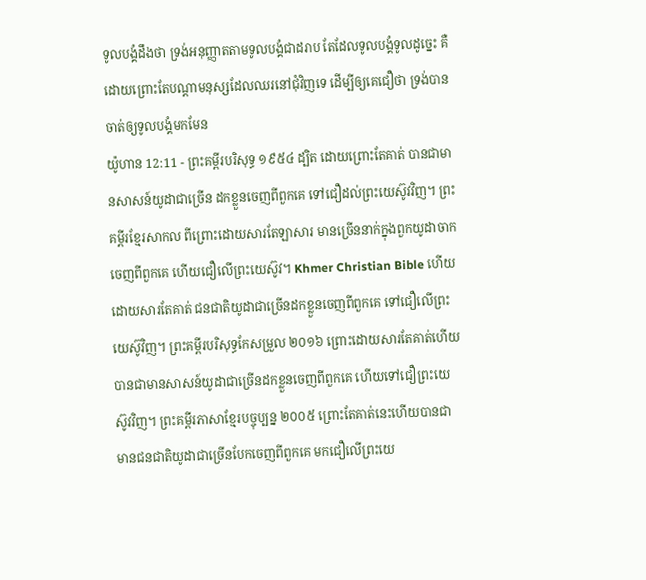ទូលបង្គំដឹងថា ទ្រង់អនុញ្ញាតតាមទូលបង្គំជាដរាប តែដែលទូលបង្គំទូលដូច្នេះ គឺដោយព្រោះតែបណ្តាមនុស្សដែលឈរនៅជុំវិញទេ ដើម្បីឲ្យគេជឿថា ទ្រង់បានចាត់ឲ្យទូលបង្គំមកមែន
យ៉ូហាន 12:11 - ព្រះគម្ពីរបរិសុទ្ធ ១៩៥៤ ដ្បិត ដោយព្រោះតែគាត់ បានជាមានសាសន៍យូដាជាច្រើន ដកខ្លួនចេញពីពួកគេ ទៅជឿដល់ព្រះយេស៊ូវវិញ។ ព្រះគម្ពីរខ្មែរសាកល ពីព្រោះដោយសារតែឡាសារ មានច្រើននាក់ក្នុងពួកយូដាចាកចេញពីពួកគេ ហើយជឿលើព្រះយេស៊ូវ។ Khmer Christian Bible ហើយដោយសារតែគាត់ ជនជាតិយូដាជាច្រើនដកខ្លួនចេញពីពួកគេ ទៅជឿលើព្រះយេស៊ូវិញ។ ព្រះគម្ពីរបរិសុទ្ធកែសម្រួល ២០១៦ ព្រោះដោយសារតែគាត់ហើយ បានជាមានសាសន៍យូដាជាច្រើនដកខ្លួនចេញពីពួកគេ ហើយទៅជឿព្រះយេស៊ូវវិញ។ ព្រះគម្ពីរភាសាខ្មែរបច្ចុប្បន្ន ២០០៥ ព្រោះតែគាត់នេះហើយបានជាមានជនជាតិយូដាជាច្រើនបែកចេញពីពួកគេ មកជឿលើព្រះយេ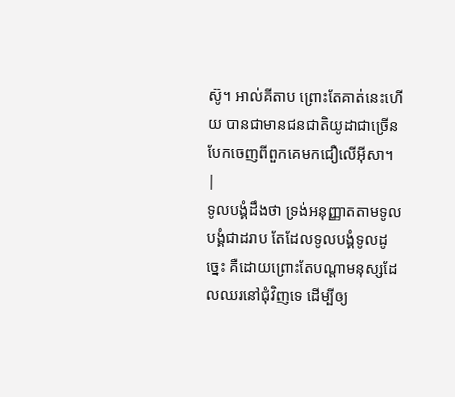ស៊ូ។ អាល់គីតាប ព្រោះតែគាត់នេះហើយ បានជាមានជនជាតិយូដាជាច្រើន បែកចេញពីពួកគេមកជឿលើអ៊ីសា។ |
ទូលបង្គំដឹងថា ទ្រង់អនុញ្ញាតតាមទូលបង្គំជាដរាប តែដែលទូលបង្គំទូលដូច្នេះ គឺដោយព្រោះតែបណ្តាមនុស្សដែលឈរនៅជុំវិញទេ ដើម្បីឲ្យ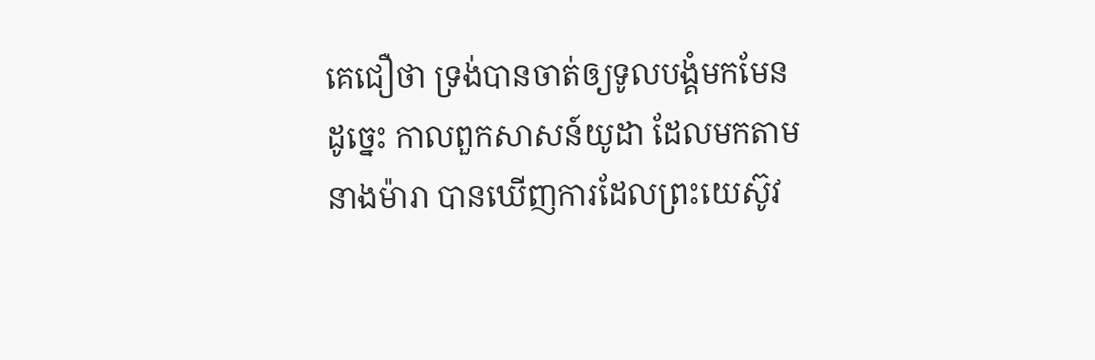គេជឿថា ទ្រង់បានចាត់ឲ្យទូលបង្គំមកមែន
ដូច្នេះ កាលពួកសាសន៍យូដា ដែលមកតាមនាងម៉ារា បានឃើញការដែលព្រះយេស៊ូវ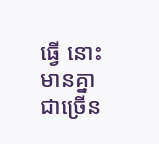ធ្វើ នោះមានគ្នាជាច្រើន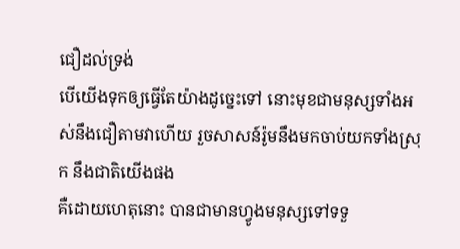ជឿដល់ទ្រង់
បើយើងទុកឲ្យធ្វើតែយ៉ាងដូច្នេះទៅ នោះមុខជាមនុស្សទាំងអស់នឹងជឿតាមវាហើយ រួចសាសន៍រ៉ូមនឹងមកចាប់យកទាំងស្រុក នឹងជាតិយើងផង
គឺដោយហេតុនោះ បានជាមានហ្វូងមនុស្សទៅទទួ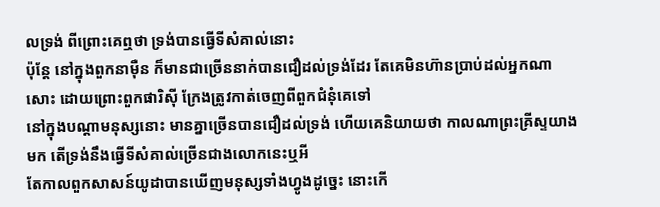លទ្រង់ ពីព្រោះគេឮថា ទ្រង់បានធ្វើទីសំគាល់នោះ
ប៉ុន្តែ នៅក្នុងពួកនាម៉ឺន ក៏មានជាច្រើននាក់បានជឿដល់ទ្រង់ដែរ តែគេមិនហ៊ានប្រាប់ដល់អ្នកណាសោះ ដោយព្រោះពួកផារិស៊ី ក្រែងត្រូវកាត់ចេញពីពួកជំនុំគេទៅ
នៅក្នុងបណ្តាមនុស្សនោះ មានគ្នាច្រើនបានជឿដល់ទ្រង់ ហើយគេនិយាយថា កាលណាព្រះគ្រីស្ទយាងមក តើទ្រង់នឹងធ្វើទីសំគាល់ច្រើនជាងលោកនេះឬអី
តែកាលពួកសាសន៍យូដាបានឃើញមនុស្សទាំងហ្វូងដូច្នេះ នោះកើ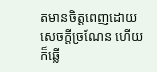តមានចិត្តពេញដោយសេចក្ដីច្រណែន ហើយក៏ឆ្លើ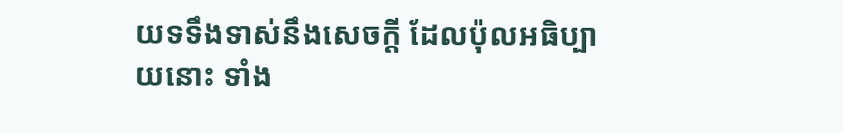យទទឹងទាស់នឹងសេចក្ដី ដែលប៉ុលអធិប្បាយនោះ ទាំង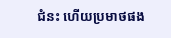ជំនះ ហើយប្រមាថផង